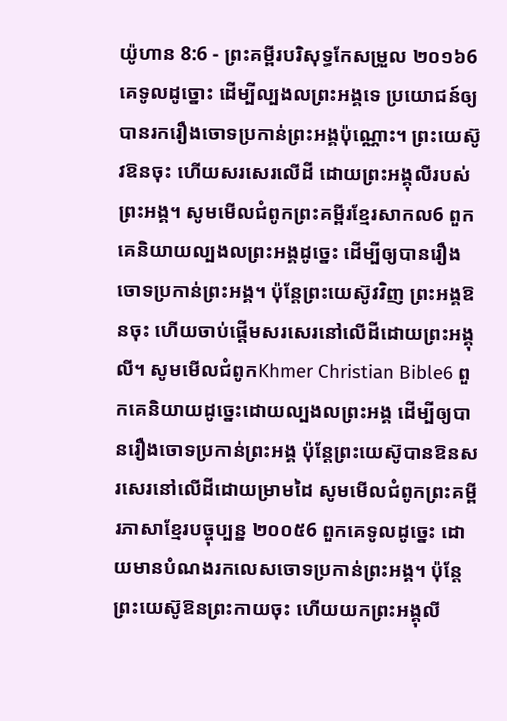យ៉ូហាន 8:6 - ព្រះគម្ពីរបរិសុទ្ធកែសម្រួល ២០១៦6 គេទូលដូច្នោះ ដើម្បីល្បងលព្រះអង្គទេ ប្រយោជន៍ឲ្យបានរករឿងចោទប្រកាន់ព្រះអង្គប៉ុណ្ណោះ។ ព្រះយេស៊ូវឱនចុះ ហើយសរសេរលើដី ដោយព្រះអង្គុលីរបស់ព្រះអង្គ។ សូមមើលជំពូកព្រះគម្ពីរខ្មែរសាកល6 ពួកគេនិយាយល្បងលព្រះអង្គដូច្នេះ ដើម្បីឲ្យបានរឿងចោទប្រកាន់ព្រះអង្គ។ ប៉ុន្តែព្រះយេស៊ូវវិញ ព្រះអង្គឱនចុះ ហើយចាប់ផ្ដើមសរសេរនៅលើដីដោយព្រះអង្គុលី។ សូមមើលជំពូកKhmer Christian Bible6 ពួកគេនិយាយដូច្នេះដោយល្បងលព្រះអង្គ ដើម្បីឲ្យបានរឿងចោទប្រកាន់ព្រះអង្គ ប៉ុន្ដែព្រះយេស៊ូបានឱនសរសេរនៅលើដីដោយម្រាមដៃ សូមមើលជំពូកព្រះគម្ពីរភាសាខ្មែរបច្ចុប្បន្ន ២០០៥6 ពួកគេទូលដូច្នេះ ដោយមានបំណងរកលេសចោទប្រកាន់ព្រះអង្គ។ ប៉ុន្តែ ព្រះយេស៊ូឱនព្រះកាយចុះ ហើយយកព្រះអង្គុលី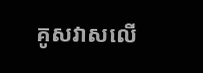គូសវាសលើ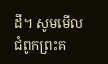ដី។ សូមមើលជំពូកព្រះគ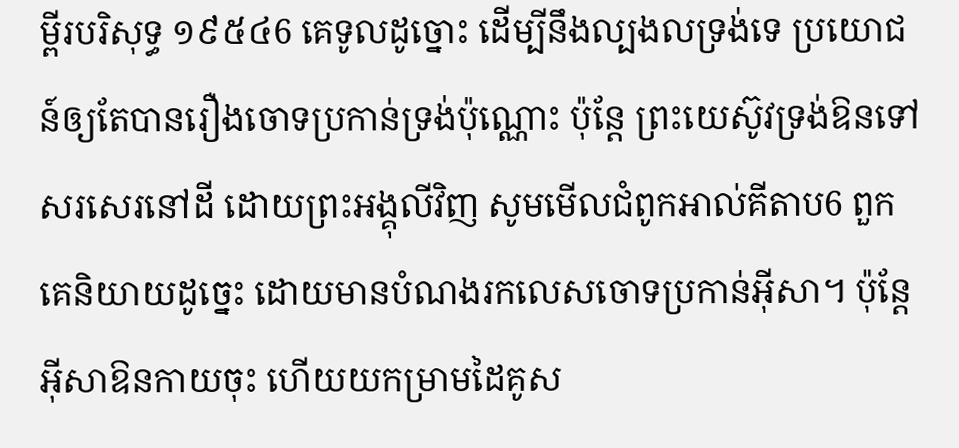ម្ពីរបរិសុទ្ធ ១៩៥៤6 គេទូលដូច្នោះ ដើម្បីនឹងល្បងលទ្រង់ទេ ប្រយោជន៍ឲ្យតែបានរឿងចោទប្រកាន់ទ្រង់ប៉ុណ្ណោះ ប៉ុន្តែ ព្រះយេស៊ូវទ្រង់ឱនទៅសរសេរនៅដី ដោយព្រះអង្គុលីវិញ សូមមើលជំពូកអាល់គីតាប6 ពួកគេនិយាយដូច្នេះ ដោយមានបំណងរកលេសចោទប្រកាន់អ៊ីសា។ ប៉ុន្ដែ អ៊ីសាឱនកាយចុះ ហើយយកម្រាមដៃគូស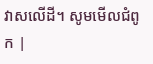វាសលើដី។ សូមមើលជំពូក |